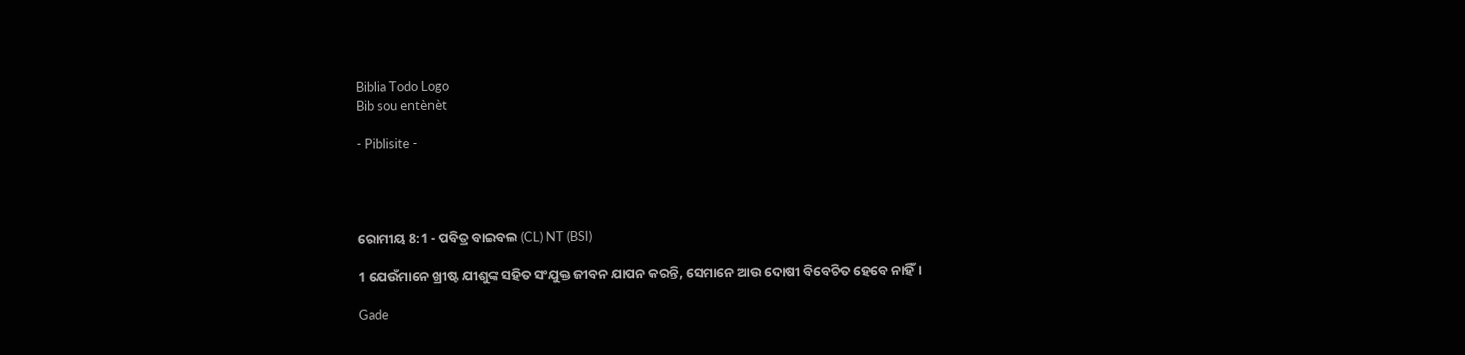Biblia Todo Logo
Bib sou entènèt

- Piblisite -




ରୋମୀୟ 8:1 - ପବିତ୍ର ବାଇବଲ (CL) NT (BSI)

1 ଯେଉଁମାନେ ଖ୍ରୀଷ୍ଟ ଯୀଶୁଙ୍କ ସହିତ ସଂଯୁକ୍ତ ଜୀବନ ଯାପନ କରନ୍ତି, ସେମାନେ ଆଉ ଦୋଷୀ ବିବେଚିତ ହେବେ ନାହିଁ।

Gade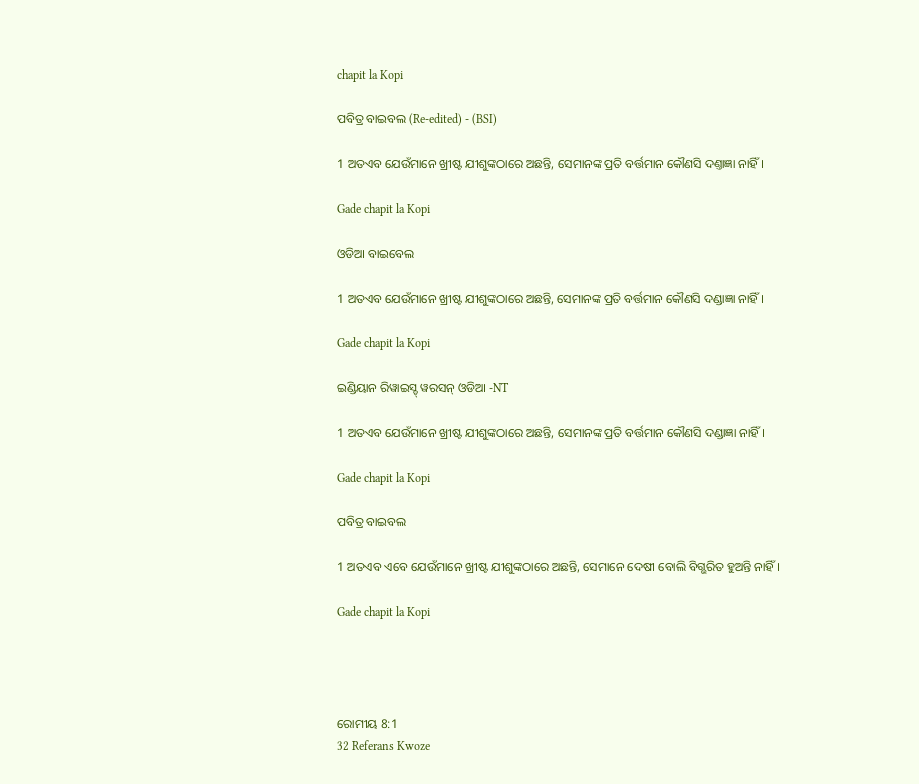chapit la Kopi

ପବିତ୍ର ବାଇବଲ (Re-edited) - (BSI)

1 ଅତଏବ ଯେଉଁମାନେ ଖ୍ରୀଷ୍ଟ ଯୀଶୁଙ୍କଠାରେ ଅଛନ୍ତି, ସେମାନଙ୍କ ପ୍ରତି ବର୍ତ୍ତମାନ କୌଣସି ଦଣ୍ତାଜ୍ଞା ନାହିଁ।

Gade chapit la Kopi

ଓଡିଆ ବାଇବେଲ

1 ଅତଏବ ଯେଉଁମାନେ ଖ୍ରୀଷ୍ଟ ଯୀଶୁଙ୍କଠାରେ ଅଛନ୍ତି, ସେମାନଙ୍କ ପ୍ରତି ବର୍ତ୍ତମାନ କୌଣସି ଦଣ୍ଡାଜ୍ଞା ନାହିଁ ।

Gade chapit la Kopi

ଇଣ୍ଡିୟାନ ରିୱାଇସ୍ଡ୍ ୱରସନ୍ ଓଡିଆ -NT

1 ଅତଏବ ଯେଉଁମାନେ ଖ୍ରୀଷ୍ଟ ଯୀଶୁଙ୍କଠାରେ ଅଛନ୍ତି, ସେମାନଙ୍କ ପ୍ରତି ବର୍ତ୍ତମାନ କୌଣସି ଦଣ୍ଡାଜ୍ଞା ନାହିଁ।

Gade chapit la Kopi

ପବିତ୍ର ବାଇବଲ

1 ଅତଏବ ଏବେ ଯେଉଁମାନେ ଖ୍ରୀଷ୍ଟ ଯୀଶୁଙ୍କଠାରେ ଅଛନ୍ତି, ସେମାନେ ଦେଷୀ ବୋଲି ବିଗ୍ଭରିତ ହୁଅନ୍ତି ନାହିଁ।

Gade chapit la Kopi




ରୋମୀୟ 8:1
32 Referans Kwoze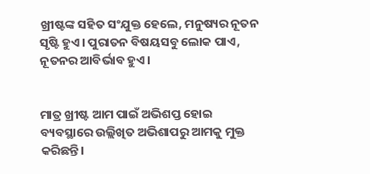ଖ୍ରୀଷ୍ଟଙ୍କ ସହିତ ସଂଯୁକ୍ତ ହେଲେ, ମନୁଷ୍ୟର ନୂତନ ସୃଷ୍ଟି ହୁଏ। ପୁରାତନ ବିଷୟସବୁ ଲୋକ ପାଏ, ନୂତନର ଆବିର୍ଭାବ ହୁଏ।


ମାତ୍ର ଖ୍ରୀଷ୍ଟ ଆମ ପାଇଁ ଅଭିଶପ୍ତ ହୋଇ ବ୍ୟବସ୍ଥାରେ ଉଲ୍ଲିଖିତ ଅଭିଶାପରୁ ଆମକୁ ମୁକ୍ତ କରିଛନ୍ତି।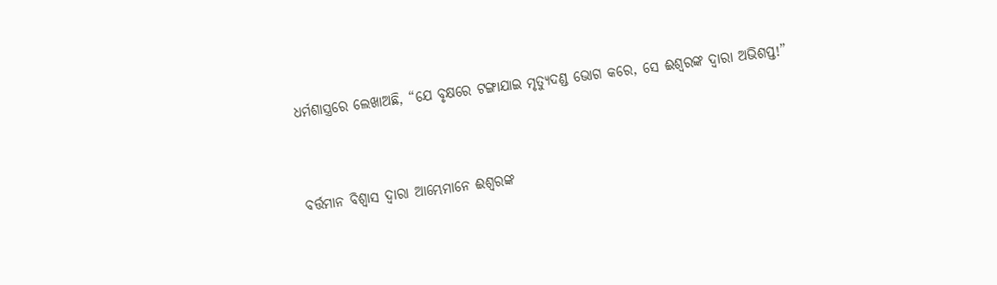ଧର୍ମଶାସ୍ତ୍ରରେ ଲେଖାଅଛି, “ଯେ ବୃକ୍ଷରେ ଟଙ୍ଗାଯାଇ ମୃତ୍ୟୁଦଣ୍ଡ ଭୋଗ କରେ, ସେ ଈଶ୍ୱରଙ୍କ ଦ୍ୱାରା ଅଭିଶପ୍ତ!”


ବର୍ତ୍ତମାନ ବିଶ୍ୱାସ ଦ୍ୱାରା ଆମ୍ଭେମାନେ ଈଶ୍ୱରଙ୍କ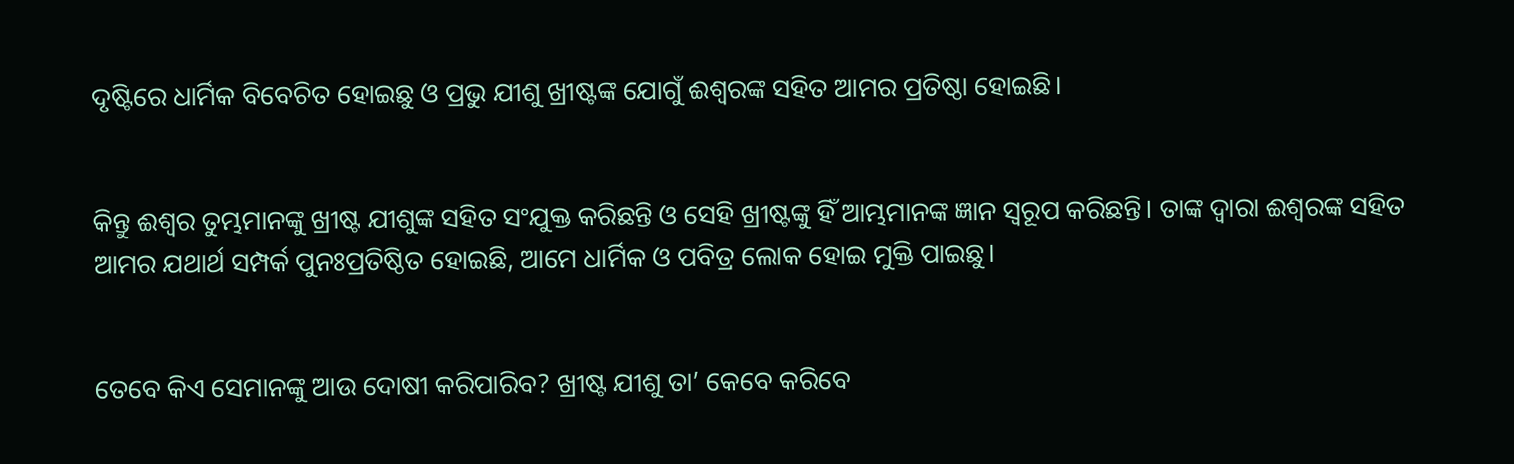ଦୃଷ୍ଟିରେ ଧାର୍ମିକ ବିବେଚିତ ହୋଇଛୁ ଓ ପ୍ରଭୁ ଯୀଶୁ ଖ୍ରୀଷ୍ଟଙ୍କ ଯୋଗୁଁ ଈଶ୍ୱରଙ୍କ ସହିତ ଆମର ପ୍ରତିଷ୍ଠା ହୋଇଛି।


କିନ୍ତୁ ଈଶ୍ୱର ତୁମ୍ଭମାନଙ୍କୁ ଖ୍ରୀଷ୍ଟ ଯୀଶୁଙ୍କ ସହିତ ସଂଯୁକ୍ତ କରିଛନ୍ତି ଓ ସେହି ଖ୍ରୀଷ୍ଟଙ୍କୁ ହିଁ ଆମ୍ଭମାନଙ୍କ ଜ୍ଞାନ ସ୍ୱରୂପ କରିଛନ୍ତି। ତାଙ୍କ ଦ୍ୱାରା ଈଶ୍ୱରଙ୍କ ସହିତ ଆମର ଯଥାର୍ଥ ସମ୍ପର୍କ ପୁନଃପ୍ରତିଷ୍ଠିତ ହୋଇଛି, ଆମେ ଧାର୍ମିକ ଓ ପବିତ୍ର ଲୋକ ହୋଇ ମୁକ୍ତି ପାଇଛୁ।


ତେବେ କିଏ ସେମାନଙ୍କୁ ଆଉ ଦୋଷୀ କରିପାରିବ? ଖ୍ରୀଷ୍ଟ ଯୀଶୁ ତା’ କେବେ କରିବେ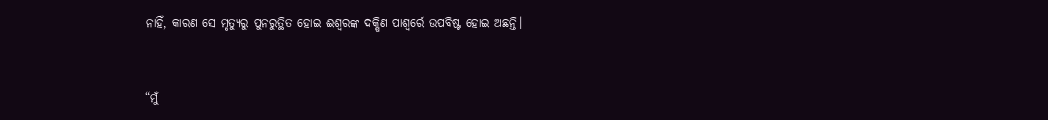ନାହିଁ, କାରଣ ସେ ମୃତ୍ୟୁରୁ ପୁନରୁତ୍ଥିତ ହୋଇ ଈଶ୍ୱରଙ୍କ ଦକ୍ଷିଣ ପାଶ୍ୱର୍ରେ ଉପବିଷ୍ଟ ହୋଇ ଅଛନ୍ତି।


“ମୁଁ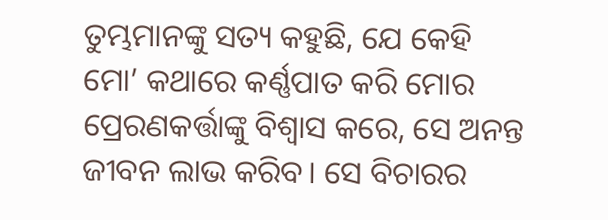ତୁମ୍ଭମାନଙ୍କୁ ସତ୍ୟ କହୁଛି, ଯେ କେହି ମୋ’ କଥାରେ କର୍ଣ୍ଣପାତ କରି ମୋର ପ୍ରେରଣକର୍ତ୍ତାଙ୍କୁ ବିଶ୍ୱାସ କରେ, ସେ ଅନନ୍ତ ଜୀବନ ଲାଭ କରିବ। ସେ ବିଚାରର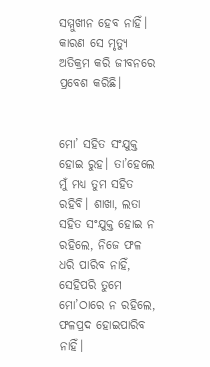ସମ୍ମୁଖୀନ ହେବ ନାହିଁ। କାରଣ ସେ ମୃତ୍ୟୁ ଅତିକ୍ରମ କରି ଜୀବନରେ ପ୍ରବେଶ କରିଛି।


ମୋ’ ସହିତ ସଂଯୁକ୍ତ ହୋଇ ରୁହ। ତା’ହେଲେ ମୁଁ ମଧ୍ୟ ତୁମ ସହିତ ରହିବି। ଶାଖା, ଲତା ସହିତ ସଂଯୁକ୍ତ ହୋଇ ନ ରହିଲେ, ନିଜେ ଫଳ ଧରି ପାରିବ ନାହିଁ, ସେହିପରି ତୁମେ ମୋ’ଠାରେ ନ ରହିଲେ, ଫଳପ୍ରଦ ହୋଇପାରିବ ନାହିଁ।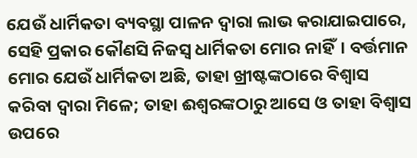ଯେଉଁ ଧାର୍ମିକତା ବ୍ୟବସ୍ଥା ପାଳନ ଦ୍ୱାରା ଲାଭ କରାଯାଇପାରେ, ସେହି ପ୍ରକାର କୌଣସି ନିଜସ୍ୱ ଧାର୍ମିକତା ମୋର ନାହିଁ। ବର୍ତ୍ତମାନ ମୋର ଯେଉଁ ଧାର୍ମିକତା ଅଛି, ତାହା ଖ୍ରୀଷ୍ଟଙ୍କଠାରେ ବିଶ୍ୱାସ କରିବା ଦ୍ୱାରା ମିଳେ; ତାହା ଈଶ୍ୱରଙ୍କଠାରୁ ଆସେ ଓ ତାହା ବିଶ୍ୱାସ ଉପରେ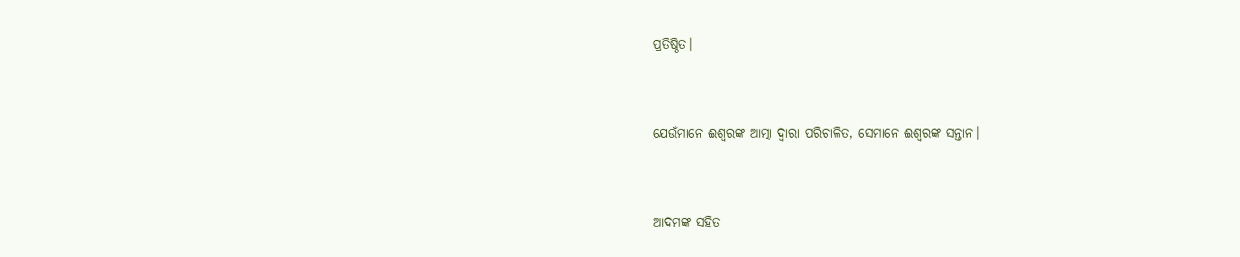ପ୍ରତିଷ୍ଠିତ।


ଯେଉଁମାନେ ଈଶ୍ୱରଙ୍କ ଆତ୍ମା ଦ୍ୱାରା ପରିଚାଳିତ, ସେମାନେ ଈଶ୍ୱରଙ୍କ ସନ୍ତାନ।


ଆଦମଙ୍କ ସହିତ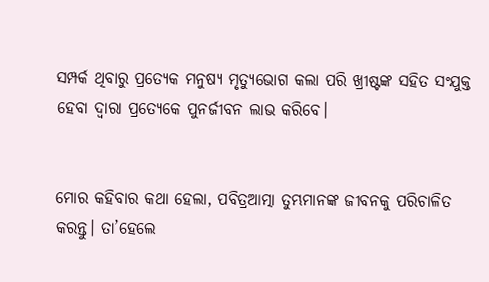ସମ୍ପର୍କ ଥିବାରୁ ପ୍ରତ୍ୟେକ ମନୁଷ୍ୟ ମୃତ୍ୟୁଭୋଗ କଲା ପରି ଖ୍ରୀଷ୍ଟଙ୍କ ସହିତ ସଂଯୁକ୍ତ ହେବା ଦ୍ୱାରା ପ୍ରତ୍ୟେକେ ପୁନର୍ଜୀବନ ଲାଭ କରିବେ।


ମୋର କହିବାର କଥା ହେଲା, ପବିତ୍ରଆତ୍ମା ତୁମ୍ଭମାନଙ୍କ ଜୀବନକୁ ପରିଚାଳିତ କରନ୍ତୁ। ତା’ହେଲେ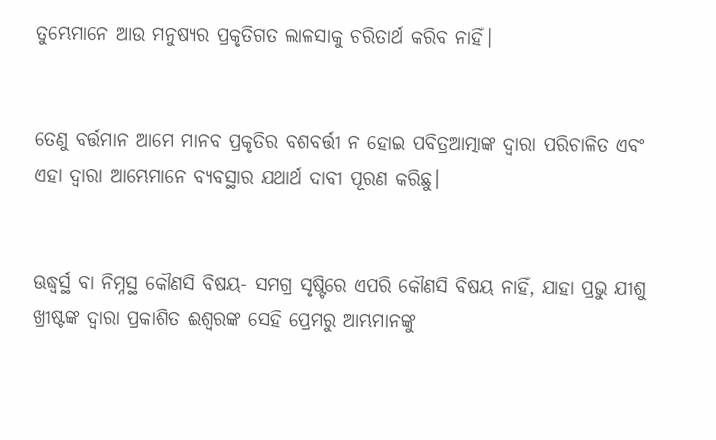ତୁମ୍ଭେମାନେ ଆଉ ମନୁଷ୍ୟର ପ୍ରକୃତିଗତ ଲାଳସାକୁ ଚରିତାର୍ଥ କରିବ ନାହିଁ।


ତେଣୁ ବର୍ତ୍ତମାନ ଆମେ ମାନବ ପ୍ରକୃତିର ବଶବର୍ତ୍ତୀ ନ ହୋଇ ପବିତ୍ରଆତ୍ମାଙ୍କ ଦ୍ୱାରା ପରିଚାଳିତ ଏବଂ ଏହା ଦ୍ୱାରା ଆମ୍ଭେମାନେ ବ୍ୟବସ୍ଥାର ଯଥାର୍ଥ ଦାବୀ ପୂରଣ କରିଛୁ।


ଊଦ୍ଧ୍ୱର୍ସ୍ଥ ବା ନିମ୍ନସ୍ଥ କୌଣସି ବିଷୟ- ସମଗ୍ର ସୃଷ୍ଟିରେ ଏପରି କୌଣସି ବିଷୟ ନାହିଁ, ଯାହା ପ୍ରଭୁ ଯୀଶୁ ଖ୍ରୀଷ୍ଟଙ୍କ ଦ୍ୱାରା ପ୍ରକାଶିତ ଈଶ୍ୱରଙ୍କ ସେହି ପ୍ରେମରୁ ଆମ୍ଭମାନଙ୍କୁ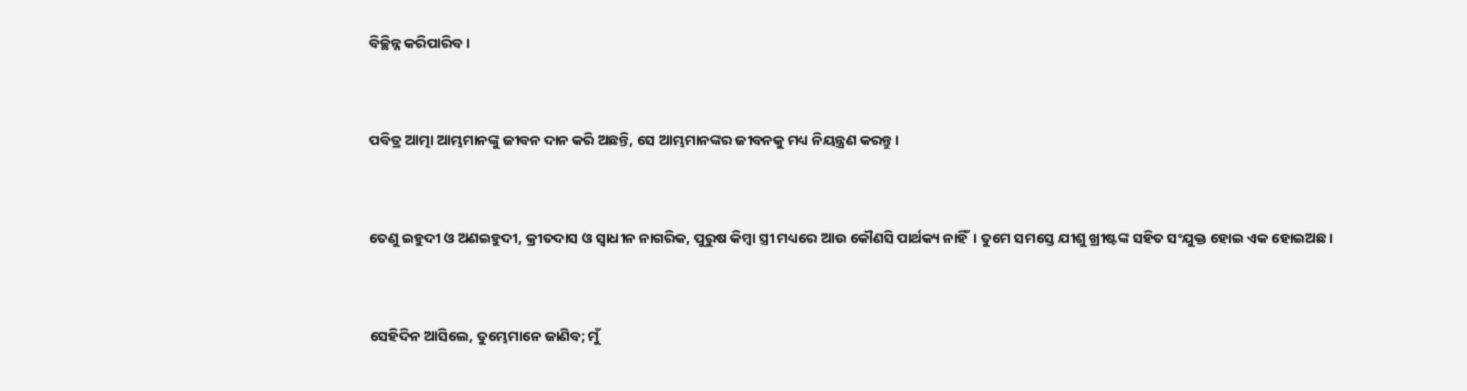ବିଚ୍ଛିନ୍ନ କରିପାରିବ।


ପବିତ୍ର ଆତ୍ମା ଆମ୍ଭମାନଙ୍କୁ ଜୀବନ ଦାନ କରି ଅଛନ୍ତି, ସେ ଆମ୍ଭମାନଙ୍କର ଜୀବନକୁ ମଧ୍ୟ ନିୟନ୍ତ୍ରଣ କରନ୍ତୁ।


ତେଣୁ ଇହୁଦୀ ଓ ଅଣଇହୁଦୀ, କ୍ରୀତଦାସ ଓ ସ୍ୱାଧୀନ ନାଗରିକ, ପୁରୁଷ କିମ୍ବା ସ୍ତ୍ରୀ ମଧ୍ୟରେ ଆଉ କୌଣସି ପାର୍ଥକ୍ୟ ନାହିଁ। ତୁମେ ସମସ୍ତେ ଯୀଶୁ ଖ୍ରୀଷ୍ଟଙ୍କ ସହିତ ସଂଯୁକ୍ତ ହୋଇ ଏକ ହୋଇଅଛ।


ସେହିଦିନ ଆସିଲେ, ତୁମ୍ଭେମାନେ ଜାଣିବ; ମୁଁ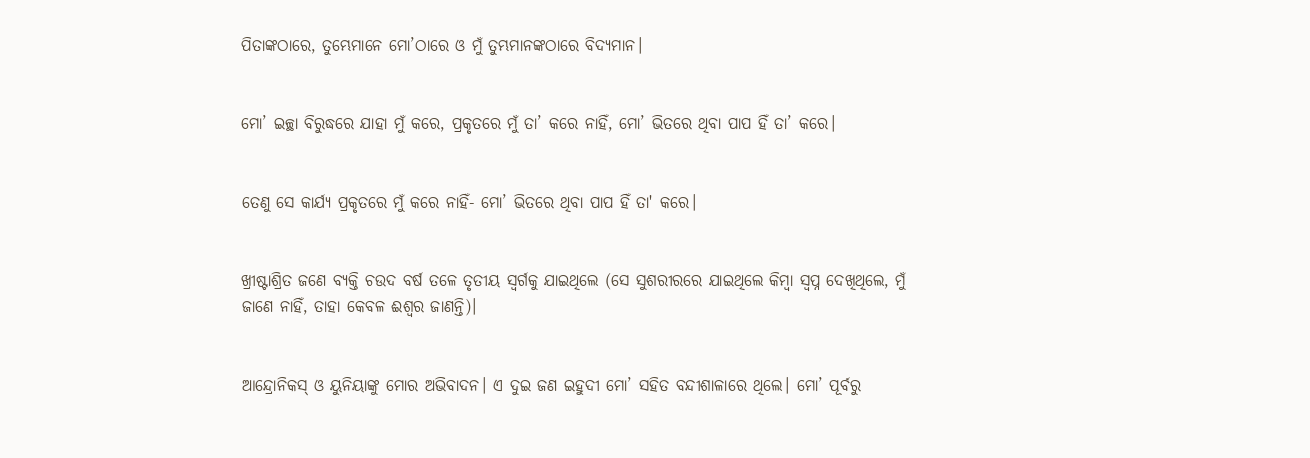ପିତାଙ୍କଠାରେ, ତୁମ୍ଭେମାନେ ମୋ’ଠାରେ ଓ ମୁଁ ତୁମ୍ଭମାନଙ୍କଠାରେ ବିଦ୍ୟମାନ।


ମୋ’ ଇଚ୍ଛା ବିରୁଦ୍ଧରେ ଯାହା ମୁଁ କରେ, ପ୍ରକୃତରେ ମୁଁ ତା’ କରେ ନାହିଁ, ମୋ’ ଭିତରେ ଥିବା ପାପ ହିଁ ତା’ କରେ।


ତେଣୁ ସେ କାର୍ଯ୍ୟ ପ୍ରକୃତରେ ମୁଁ କରେ ନାହିଁ- ମୋ’ ଭିତରେ ଥିବା ପାପ ହିଁ ତା' କରେ।


ଖ୍ରୀଷ୍ଟାଶ୍ରିତ ଜଣେ ବ୍ୟକ୍ତି ଚଉଦ ବର୍ଷ ତଳେ ତୃତୀୟ ସ୍ୱର୍ଗକୁ ଯାଇଥିଲେ (ସେ ସୁଶରୀରରେ ଯାଇଥିଲେ କିମ୍ବା ସ୍ୱପ୍ନ ଦେଖିଥିଲେ, ମୁଁ ଜାଣେ ନାହିଁ, ତାହା କେବଳ ଈଶ୍ୱର ଜାଣନ୍ତି)।


ଆନ୍ଦ୍ରୋନିକସ୍ ଓ ୟୁନିୟାଙ୍କୁ ମୋର ଅଭିବାଦନ। ଏ ଦୁଇ ଜଣ ଇହୁଦୀ ମୋ’ ସହିତ ବନ୍ଦୀଶାଳାରେ ଥିଲେ। ମୋ’ ପୂର୍ବରୁ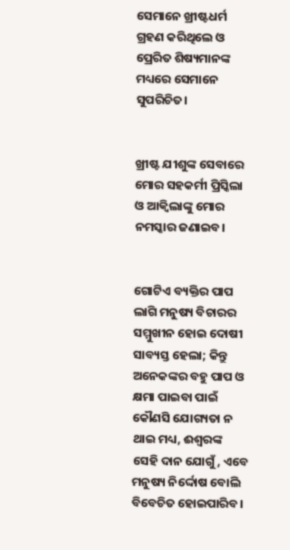ସେମାନେ ଖ୍ରୀଷ୍ଟଧର୍ମ ଗ୍ରହଣ କରିଥିଲେ ଓ ପ୍ରେରିତ ଶିଷ୍ୟମାନଙ୍କ ମଧ୍ୟରେ ସେମାନେ ସୁପରିଚିତ।


ଖ୍ରୀଷ୍ଟ ଯୀଶୁଙ୍କ ସେବାରେ ମୋର ସହକର୍ମୀ ପ୍ରିସ୍କିଲା ଓ ଆକ୍ୱିଲାଙ୍କୁ ମୋର ନମସ୍କାର ଜଣାଇବ।


ଗୋଟିଏ ବ୍ୟକ୍ତିର ପାପ ଲାଗି ମନୁଷ୍ୟ ବିଚାରର ସମ୍ମୁଖୀନ ହୋଇ ଦୋଷୀ ସାବ୍ୟସ୍ତ ହେଲା; କିନ୍ତୁ ଅନେକଙ୍କର ବହୁ ପାପ ଓ କ୍ଷମା ପାଇବା ପାଇଁ କୌଣସି ଯୋଗ୍ୟତା ନ ଥାଇ ମଧ୍ୟ, ଈଶ୍ୱରଙ୍କ ସେହି ଦାନ ଯୋଗୁଁ, ଏବେ ମନୁଷ୍ୟ ନିର୍ଦ୍ଦୋଷ ବୋଲି ବିବେଚିତ ହୋଇପାରିବ।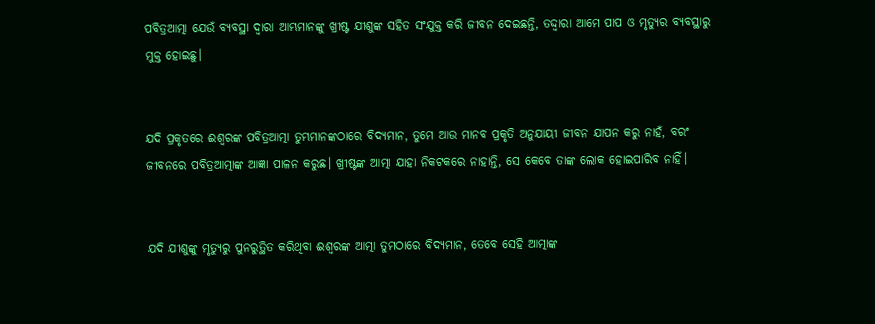ପବିତ୍ରଆତ୍ମା ଯେଉଁ ବ୍ୟବସ୍ଥା ଦ୍ୱାରା ଆମ୍ଭମାନଙ୍କୁ ଖ୍ରୀଷ୍ଟ ଯୀଶୁଙ୍କ ସହିତ ସଂଯୁକ୍ତ କରି ଜୀବନ ଦେଇଛନ୍ତି, ତଦ୍ଦ୍ୱାରା ଆମେ ପାପ ଓ ମୃତ୍ୟୁର ବ୍ୟବସ୍ଥାରୁ ମୁକ୍ତ ହୋଇଛୁ।


ଯଦି ପ୍ରକୃତରେ ଈଶ୍ୱରଙ୍କ ପବିତ୍ରଆତ୍ମା ତୁମ୍ଭମାନଙ୍କଠାରେ ବିଦ୍ୟମାନ, ତୁମେ ଆଉ ମାନବ ପ୍ରକୃତି ଅନୁଯାୟୀ ଜୀବନ ଯାପନ କରୁ ନାହଁ, ବରଂ ଜୀବନରେ ପବିତ୍ରଆତ୍ମାଙ୍କ ଆଜ୍ଞା ପାଳନ କରୁଛ। ଖ୍ରୀଷ୍ଟଙ୍କ ଆତ୍ମା ଯାହା ନିକଟକରେ ନାହାନ୍ତି, ସେ କେବେ ତାଙ୍କ ଲୋକ ହୋଇପାରିବ ନାହିଁ।


ଯଦି ଯୀଶୁଙ୍କୁ ମୃତ୍ୟୁରୁ ପୁନରୁତ୍ଥିତ କରିଥିବା ଈଶ୍ୱରଙ୍କ ଆତ୍ମା ତୁମଠାରେ ବିଦ୍ୟମାନ, ତେବେ ସେହି ଆତ୍ମାଙ୍କ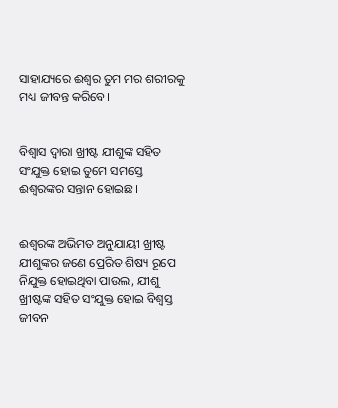ସାହାଯ୍ୟରେ ଈଶ୍ୱର ତୁମ ମର ଶରୀରକୁ ମଧ୍ୟ ଜୀବନ୍ତ କରିବେ।


ବିଶ୍ୱାସ ଦ୍ୱାରା ଖ୍ରୀଷ୍ଟ ଯୀଶୁଙ୍କ ସହିତ ସଂଯୁକ୍ତ ହୋଇ ତୁମେ ସମସ୍ତେ ଈଶ୍ୱରଙ୍କର ସନ୍ତାନ ହୋଇଛ।


ଈଶ୍ୱରଙ୍କ ଅଭିମତ ଅନୁଯାୟୀ ଖ୍ରୀଷ୍ଟ ଯୀଶୁଙ୍କର ଜଣେ ପ୍ରେରିତ ଶିଷ୍ୟ ରୂପେ ନିଯୁକ୍ତ ହୋଇଥିବା ପାଉଲ, ଯୀଶୁ ଖ୍ରୀଷ୍ଟଙ୍କ ସହିତ ସଂଯୁକ୍ତ ହୋଇ ବିଶ୍ୱସ୍ତ ଜୀବନ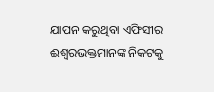ଯାପନ କରୁଥିବା ଏଫିସୀର ଈଶ୍ୱରଭକ୍ତମାନଙ୍କ ନିକଟକୁ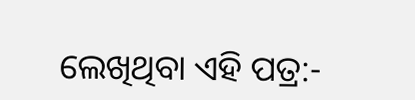ଲେଖିଥିବା ଏହି ପତ୍ର:-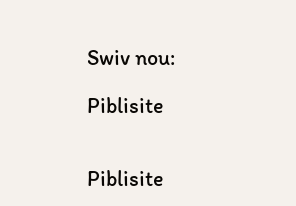Swiv nou:

Piblisite


Piblisite